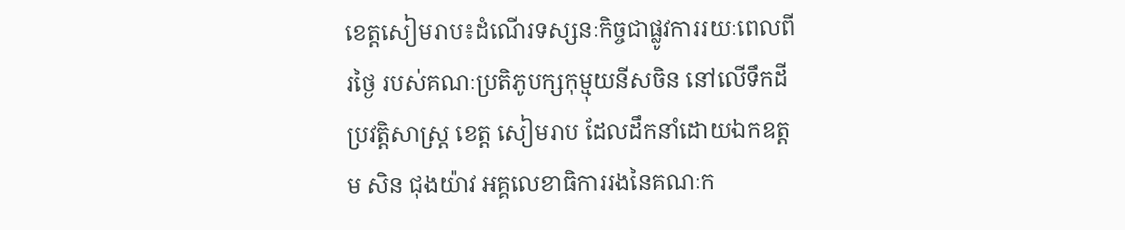ខេត្តសៀមរាប៖ដំណើរទស្សនៈកិច្ចជាផ្លូវការរយៈពេលពីរថ្ងៃ របស់គណៈប្រតិភូបក្សកុម្មុយនីសចិន នៅលើទឹកដីប្រវត្តិសាស្ត្រ ខេត្ត សៀមរាប ដែលដឹកនាំដោយឯកឧត្តម សិន ជុងយ៉ាវ អគ្គលេខាធិការរងនៃគណៈក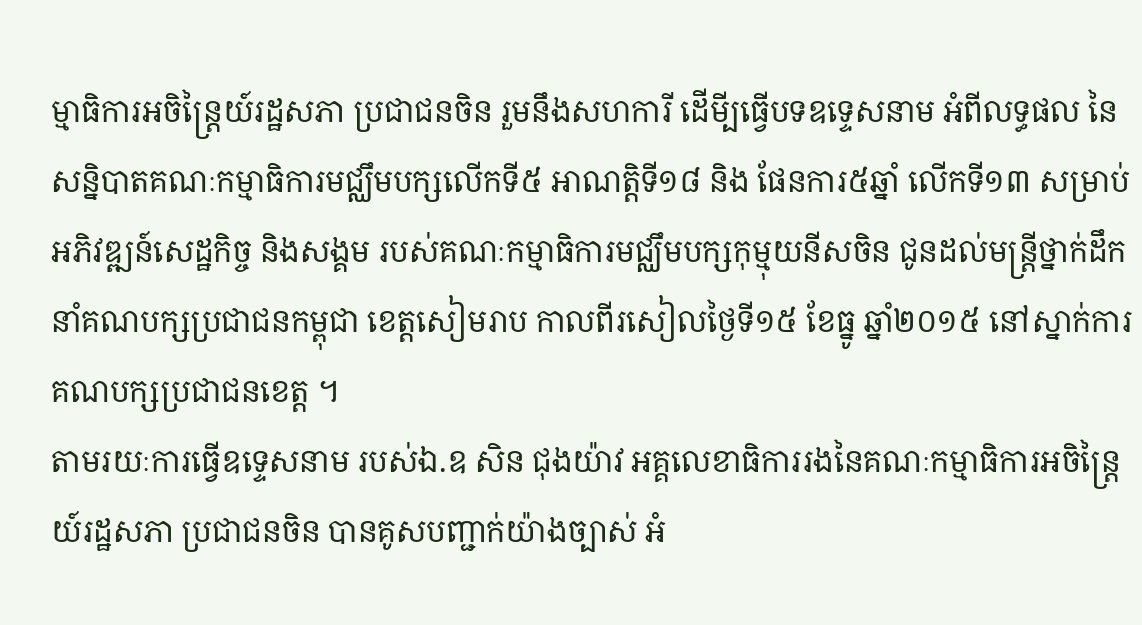ម្មាធិការអចិន្ត្រៃយ៍រដ្ឋសភា ប្រជាជនចិន រួមនឹងសហការី ដើមី្បធ្វើបទឧទេ្ទសនាម អំពីលទ្ធផល នៃសន្និបាតគណៈកម្មាធិការមជ្ឈឹមបក្សលើកទី៥ អាណត្តិទី១៨ និង ផែនការ៥ឆ្នាំ លើកទី១៣ សម្រាប់អភិវឌ្ឍន៍សេដ្ឋកិច្ច និងសង្គម របស់គណៈកម្មាធិការមជ្ឈឹមបក្សកុម្មុយនីសចិន ជូនដល់មន្ត្រីថ្នាក់ដឹកនាំគណបក្សប្រជាជនកម្ពុជា ខេត្តសៀមរាប កាលពីរសៀលថ្ងៃទី១៥ ខែធ្នូ ឆ្នាំ២០១៥ នៅស្នាក់ការគណបក្សប្រជាជនខេត្ត ។
តាមរយៈការធ្វើឧទ្ទេសនាម របស់ឯ.ឧ សិន ជុងយ៉ាវ អគ្គលេខាធិការរងនៃគណៈកម្មាធិការអចិន្ត្រៃយ៍រដ្ឋសភា ប្រជាជនចិន បានគូសបញ្ជាក់យ៉ាងច្បាស់ អំ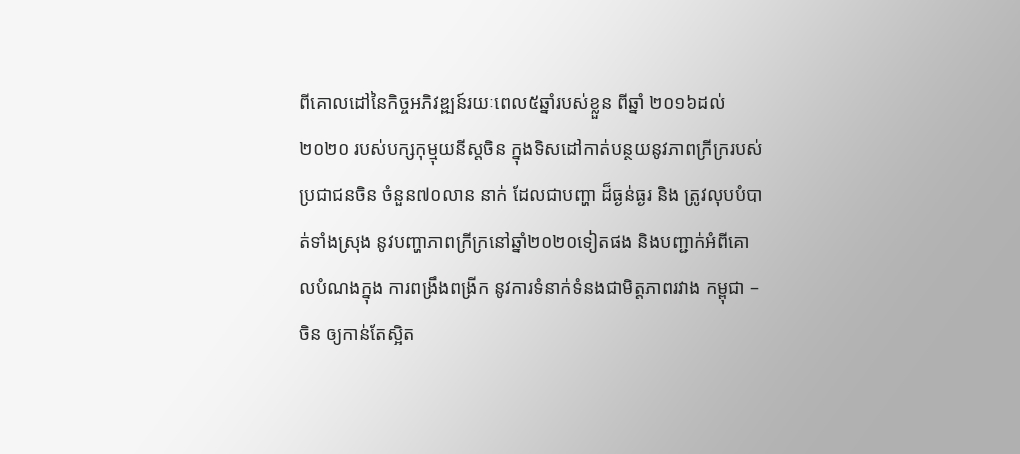ពីគោលដៅនៃកិច្ចអភិវឌ្ឍន៍រយៈពេល៥ឆ្នាំរបស់ខ្លួន ពីឆ្នាំ ២០១៦ដល់ ២០២០ របស់បក្សកុម្មុយនីស្តចិន ក្នុងទិសដៅកាត់បន្ថយនូវភាពក្រីក្ររបស់ប្រជាជនចិន ចំនួន៧០លាន នាក់ ដែលជាបញ្ហា ដ៏ធ្ងន់ធ្ងរ និង ត្រូវលុបបំបាត់ទាំងស្រុង នូវបញ្ហាភាពក្រីក្រនៅឆ្នាំ២០២០ទៀតផង និងបញ្ជាក់អំពីគោលបំណងក្នុង ការពង្រឹងពង្រីក នូវការទំនាក់ទំនងជាមិត្តភាពរវាង កម្ពុជា – ចិន ឲ្យកាន់តែស្អិត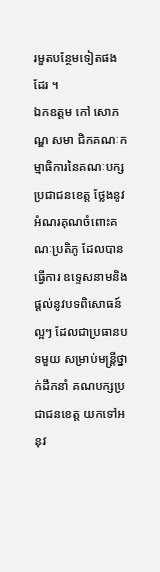រមួតបន្ថែមទៀតផងដែរ ។
ឯកឧត្តម កៅ សោភណ្ឌ សមា ជិកគណៈកម្មាធិការនៃគណៈបក្សប្រជាជនខេត្ត ថ្លែងនូវអំណរគុណចំពោះគណៈប្រតិភូ ដែលបានធ្វើការ ឧទ្ទេសនាមនិង ផ្តល់នូវបទពិសោធន៍ល្អៗ ដែលជាប្រធានបទមួយ សម្រាប់មន្ត្រីថ្នាក់ដឹកនាំ គណបក្សប្រជាជនខេត្ត យកទៅអនុវ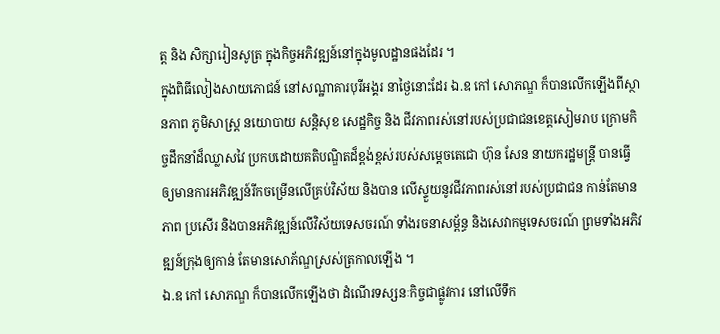ត្ត និង សិក្សារៀនសូត្រ ក្នុងកិច្ចអភិវឌ្ឍន៍នៅក្នុងមូលដ្ឋានផងដែរ ។
ក្នុងពិធីលៀងសាយភោជន៍ នៅសណ្ឋាគារបុរីអង្គរ នាថ្ងៃនោះដែរ ឯ.ឧ កៅ សោភណ្ឌ ក៏បានលើកឡើងពីស្ថានភាព ភូមិសាស្ត្រ នយោបាយ សន្តិសុខ សេដ្ឋកិច្ច និង ជីវភាពរស់នៅរបស់ប្រជាជនខេត្តសៀមរាប ក្រោមកិច្ចដឹកនាំដ៏ឈ្លាសវៃ ប្រកបដោយគតិបណ្ឌិតដ៏ខ្ពង់ខ្ពស់របស់សម្តេចតេជោ ហ៊ុន សែន នាយករដ្ឋមន្ត្រី បានធ្វើឲ្យមានការអភិវឌ្ឍន៍រីកចម្រើនលើគ្រប់វិស័យ និងបាន លើស្ទួយនូវជីវភាពរស់នៅរបស់ប្រជាជន កាន់តែមានភាព ប្រសើរ និងបានអភិវឌ្ឍន៍លើវិស័យទេសចរណ៍ ទាំងរចនាសម្ព័ន្ធ និងសេវាកម្មទេសចរណ៍ ព្រមទាំងអភិវឌ្ឍន៍ក្រុងឲ្យកាន់ តែមានសោភ័ណ្ឌស្រស់ត្រកាលឡើង ។
ឯ.ឧ កៅ សោភណ្ឌ ក៏បានលើកឡើងថា ដំណើរទស្សនៈកិច្ចជាផ្លូវការ នៅលើទឹក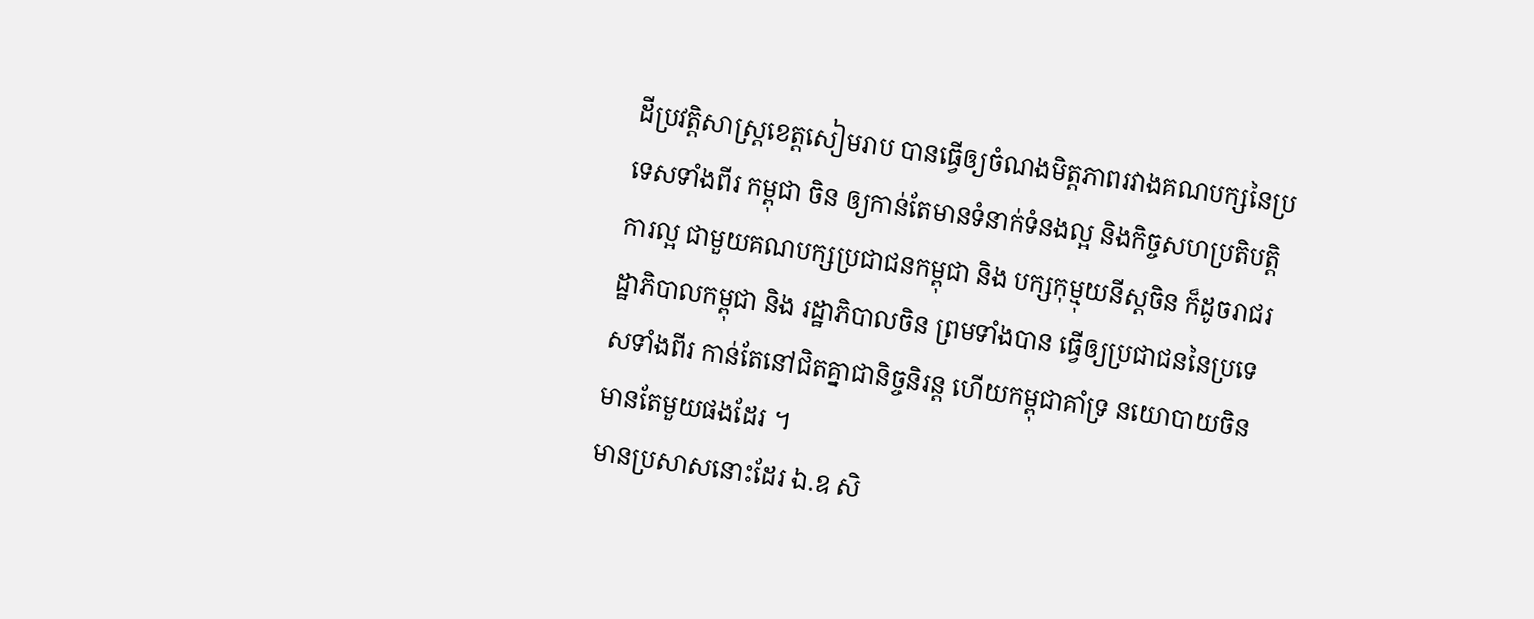ដីប្រវត្តិសាស្រ្តខេត្តសៀមរាប បានធ្វើឲ្យចំណងមិត្តភាពរវាងគណបក្សនៃប្រទេសទាំងពីរ កម្ពុជា ចិន ឲ្យកាន់តែមានទំនាក់ទំនងល្អ និងកិច្ចសហប្រតិបត្តិការល្អ ជាមួយគណបក្សប្រជាជនកម្ពុជា និង បក្សកុម្មុយនីស្តចិន ក៏ដូចរាជរដ្ឋាភិបាលកម្ពុជា និង រដ្ឋាភិបាលចិន ព្រមទាំងបាន ធ្វើឲ្យប្រជាជននៃប្រទេសទាំងពីរ កាន់តែនៅជិតគ្នាជានិច្ចនិរន្ត ហើយកម្ពុជាគាំទ្រ នយោបាយចិនមានតែមួយផងដែរ ។
មានប្រសាសនោះដែរ ឯ.ឧ សិ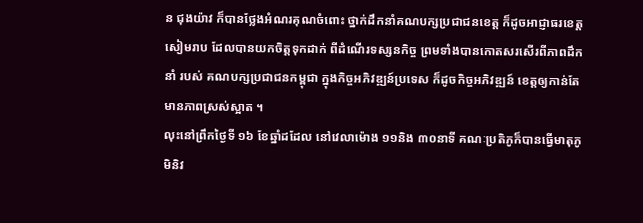ន ជុងយ៉ាវ ក៏បានថ្លែងអំណរគុណចំពោះ ថ្នាក់ដឹកនាំគណបក្សប្រជាជនខេត្ត ក៏ដូចអាជ្ញាធរខេត្តសៀមរាប ដែលបានយកចិត្តទុកដាក់ ពីដំណើរទស្សនកិច្ច ព្រមទាំងបានកោតសរសើរពីភាពដឹកនាំ របស់ គណបក្សប្រជាជនកម្ពុជា ក្នុងកិច្ចអភិវឌ្ឍន៍ប្រទេស ក៏ដូចកិច្ចអភិវឌ្ឍន៍ ខេត្តឲ្យកាន់តែមានភាពស្រស់ស្អាត ។
លុះនៅព្រឹកថ្ងៃទី ១៦ ខែឆ្នាំដដែល នៅវេលាម៉ោង ១១និង ៣០នាទី គណៈប្រតិភូក៏បានធ្វើមាតុភូមិនិវ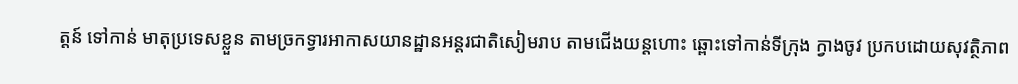ត្តន៍ ទៅកាន់ មាតុប្រទេសខ្លួន តាមច្រកទ្វារអាកាសយានដ្ឋានអន្តរជាតិសៀមរាប តាមជើងយន្តហោះ ឆ្ពោះទៅកាន់ទីក្រុង ក្វាងចូវ ប្រកបដោយសុវត្ថិភាព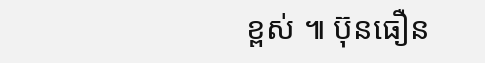ខ្ពស់ ៕ ប៊ុនធឿន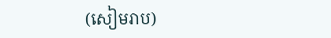(សៀមរាប)